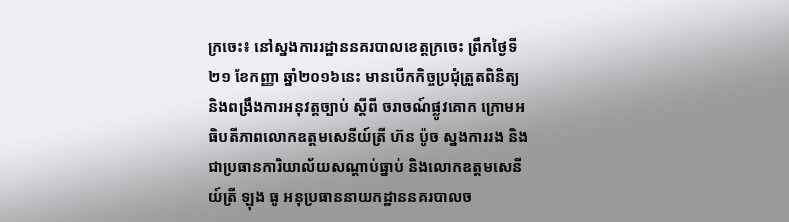ក្រចេះ៖ នៅស្នងការរដ្ឋាននគរបាលខេត្តក្រចេះ ព្រឹកថ្ងៃទី២១ ខែកញ្ញា ឆ្នាំ២០១៦នេះ មានបើកកិច្ចប្រជុំត្រួតពិនិត្យ និងពង្រឹងការអនុវត្តច្បាប់ ស្ដីពី ចរាចណ៍ផ្លូវគោក ក្រោមអធិបតីភាពលោកឧត្តមសេនីយ៍ត្រី ហ៊ន ប៉ូច ស្នងការរង និងជាប្រធានការិយាល័យសណ្ដាប់ធ្នាប់ និងលោកឧត្តមសេនីយ៍ត្រី ឡុង ធូ អនុប្រធាននាយកដ្ឋាននគរបាលច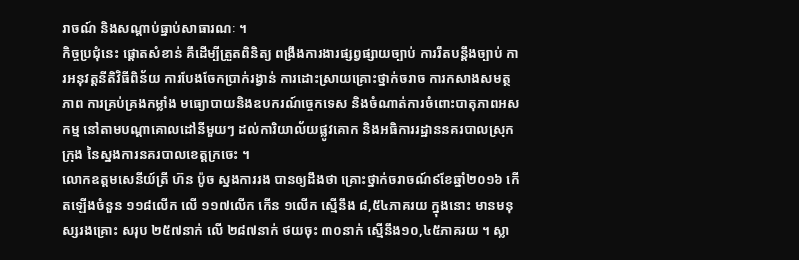រាចណ៍ និងសណ្ដាប់ធ្នាប់សាធារណៈ ។
កិច្ចប្រជុំនេះ ផ្ដោតសំខាន់ គឹដើម្បីត្រួតពិនិត្យ ពង្រឹងការងារផ្សព្វផ្សាយច្បាប់ ការរឹតបន្តឹងច្បាប់ ការអនុវត្តនីតិវិធីពិន័យ ការបែងចែកប្រាក់រង្វាន់ ការដោះស្រាយគ្រោះថ្នាក់ចរាច ការកសាងសមត្ថភាព ការគ្រប់គ្រងកម្លាំង មធ្យោបាយនិងឧបករណ៍ច្ចេកទេស និងចំណាត់ការចំពោះបាតុភាពអសកម្ម នៅតាមបណ្ដាគោលដៅនីមួយៗ ដល់ការិយាល័យផ្លូវគោក និងអធិការរដ្ឋាននគរបាលស្រុក ក្រុង នៃស្នងការនគរបាលខេត្តក្រចេះ ។
លោកឧត្តមសេនីយ៍ត្រី ហ៊ន ប៉ូច ស្នងការរង បានឲ្យដឹងថា គ្រោះថ្នាក់ចរាចណ៍៩ខែឆ្នាំ២០១៦ កើតឡើងចំនួន ១១៨លើក លើ ១១៧លើក កើន ១លើក ស្មើនឹង ៨,៥៤ភាគរយ ក្នុងនោះ មានមនុស្សរងគ្រោះ សរុប ២៥៧នាក់ លើ ២៨៧នាក់ ថយចុះ ៣០នាក់ ស្មើនឹង១០,៤៥ភាគរយ ។ ស្លា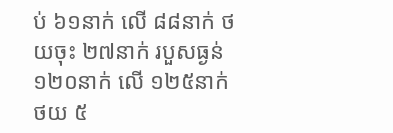ប់ ៦១នាក់ លើ ៨៨នាក់ ថយចុះ ២៧នាក់ របួសធ្ងន់ ១២០នាក់ លើ ១២៥នាក់ ថយ ៥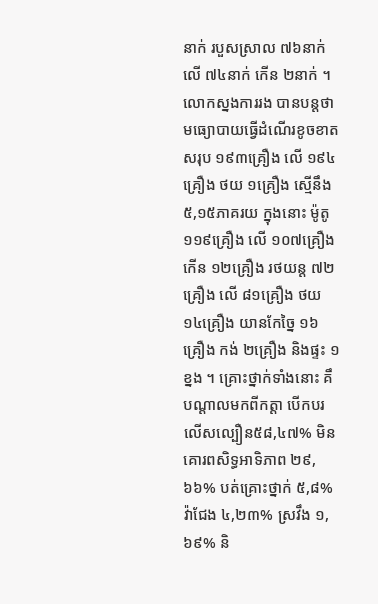នាក់ របួសស្រាល ៧៦នាក់ លើ ៧៤នាក់ កើន ២នាក់ ។
លោកស្នងការរង បានបន្តថា មធ្យោបាយធ្វើដំណើរខូចខាត សរុប ១៩៣គ្រឿង លើ ១៩៤គ្រឿង ថយ ១គ្រឿង ស្មើនឹង ៥,១៥ភាគរយ ក្នុងនោះ ម៉ូតូ ១១៩គ្រឿង លើ ១០៧គ្រឿង កើន ១២គ្រឿង រថយន្ត ៧២គ្រឿង លើ ៨១គ្រឿង ថយ ១៤គ្រឿង យានកែច្នៃ ១៦គ្រឿង កង់ ២គ្រឿង និងផ្ទះ ១ខ្នង ។ គ្រោះថ្នាក់ទាំងនោះ គឹបណ្ដាលមកពីកត្តា បើកបរលើសល្បឿន៥៨,៤៧% មិនគោរពសិទ្ធអាទិភាព ២៩,៦៦% បត់គ្រោះថ្នាក់ ៥,៨% វ៉ាជែង ៤,២៣% ស្រវឹង ១,៦៩% និ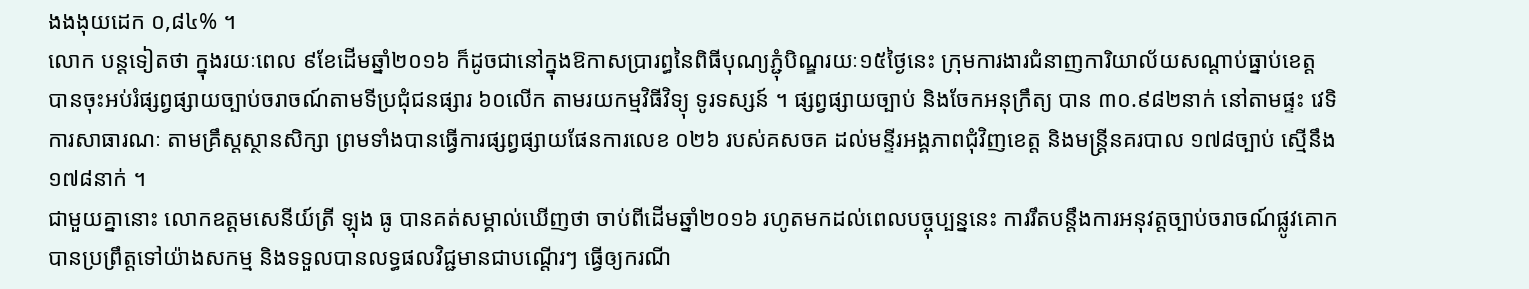ងងងុយដេក ០,៨៤% ។
លោក បន្តទៀតថា ក្នុងរយៈពេល ៩ខែដើមឆ្នាំ២០១៦ ក៏ដូចជានៅក្នុងឱកាសប្រារព្ធនៃពិធីបុណ្យភ្ជុំបិណ្ឌរយៈ១៥ថ្ងៃនេះ ក្រុមការងារជំនាញការិយាល័យសណ្ដាប់ធ្នាប់ខេត្ត បានចុះអប់រំផ្សព្វផ្សាយច្បាប់ចរាចណ៍តាមទីប្រជុំជនផ្សារ ៦០លើក តាមរយកម្មវិធីវិទ្យុ ទូរទស្សន៍ ។ ផ្សព្វផ្សាយច្បាប់ និងចែកអនុក្រឹត្យ បាន ៣០.៩៨២នាក់ នៅតាមផ្ទះ វេទិការសាធារណៈ តាមគ្រឹស្តស្ថានសិក្សា ព្រមទាំងបានធ្វើការផ្សព្វផ្សាយផែនការលេខ ០២៦ របស់គសចគ ដល់មន្ទីរអង្គភាពជុំវិញខេត្ត និងមន្ត្រីនគរបាល ១៧៨ច្បាប់ ស្មើនឹង ១៧៨នាក់ ។
ជាមួយគ្នានោះ លោកឧត្តមសេនីយ៍ត្រី ឡុង ធូ បានគត់សម្គាល់ឃើញថា ចាប់ពីដើមឆ្នាំ២០១៦ រហូតមកដល់ពេលបច្ចុប្បន្ននេះ ការរឹតបន្តឹងការអនុវត្តច្បាប់ចរាចណ៍ផ្លូវគោកបានប្រព្រឹត្តទៅយ៉ាងសកម្ម និងទទួលបានលទ្ធផលវិជ្ជមានជាបណ្ដើរៗ ធ្វើឲ្យករណី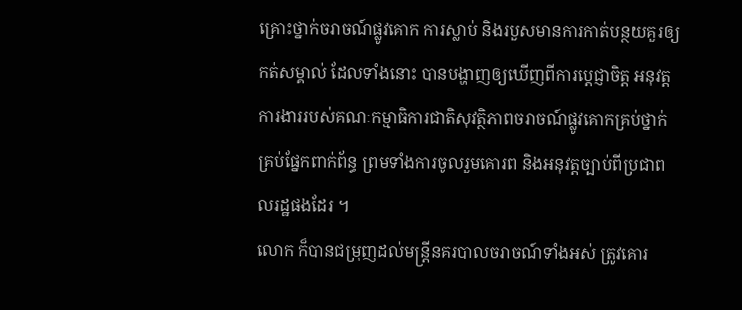គ្រោះថ្នាក់ចរាចណ៍ផ្លូវគោក ការស្លាប់ និងរបួសមានការកាត់បន្ថយគួរឲ្យកត់សម្គាល់ ដែលទាំងនោះ បានបង្ហាញឲ្យឃើញពីការប្ដេជ្ញាចិត្ត អនុវត្តការងាររបស់គណៈកម្មាធិការជាតិសុវត្ថិភាពចរាចណ៍ផ្លូវគោកគ្រប់ថ្នាក់គ្រប់ផ្នែកពាក់ព័ន្ធ ព្រមទាំងការចូលរួមគោរព និងអនុវត្តច្បាប់ពីប្រជាពលរដ្ឋផងដែរ ។
លោក ក៏បានជម្រុញដល់មន្ត្រីនគរបាលចរាចណ៍ទាំងអស់ ត្រូវគោរ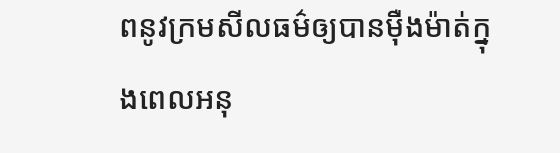ពនូវក្រមសីលធម៌ឲ្យបានម៉ឺងម៉ាត់ក្នុងពេលអនុ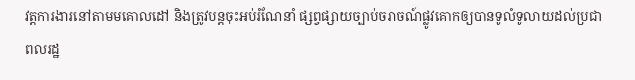វត្តការងារនៅតាមមគោលដៅ និងត្រូវបន្តចុះអប់រំណែនាំ ផ្សព្វផ្សាយច្បាប់ចរាចណ៍ផ្លូវគោកឲ្យបានទូលំទូលាយដល់ប្រជាពលរដ្ឋ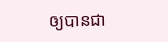ឲ្យបានជា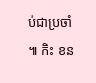ប់ជាប្រចាំ ៕ កិះ ខន